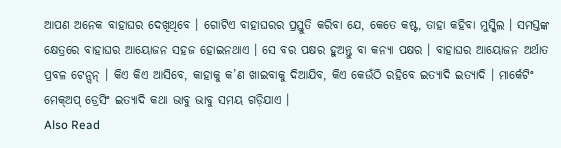ଆପଣ ଅନେକ ବାହାଘର ଦେଖିଥିବେ । ଗୋଟିଏ ବାହାଘରର ପ୍ରସ୍ତୁତି କରିବା ଯେ, କେତେ କଷ୍ଟ, ତାହା କହିବା ମୁସ୍କିଲ । ସମସ୍ତଙ୍କ କ୍ଷେତ୍ରରେ ବାହାଘର ଆୟୋଜନ ସହଜ ହୋଇନଥାଏ । ସେ ବର ପକ୍ଷର ହୁଅନ୍ତୁ ବା କନ୍ୟା ପକ୍ଷର । ବାହାଘର ଆୟୋଜନ ଅର୍ଥାତ ପ୍ରବଳ ଟେନ୍ସନ୍ । କିଏ କିଏ ଆସିବେ, କାହାକୁ କ’ଣ ଖାଇବାକୁ ଦିଆଯିବ, କିଏ କେଉଁଠି ରହିବେ ଇତ୍ୟାଦି ଇତ୍ୟାଦି । ମାର୍କେଟିଂ ମେକ୍ଅପ୍ ଡ୍ରେସିଂ ଇତ୍ୟାଦି କଥା ଭାବୁ ଭାବୁ ସମୟ ଗଡ଼ିଯାଏ ।
Also Read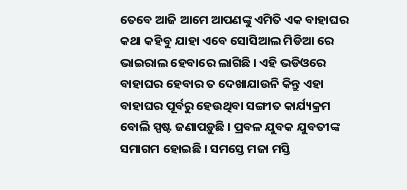ତେବେ ଆଜି ଆମେ ଆପଣଙ୍କୁ ଏମିତି ଏକ ବାହାଘର କଥା କହିବୁ ଯାହା ଏବେ ସୋସିଆଲ ମିଡିଆ ରେ ଭାଇରାଲ ହେବାରେ ଲାଗିଛି । ଏହି ଭଡିଓରେ ବାହାଘର ହେବାର ତ ଦେଖାଯାଉନି କିନ୍ତୁ ଏହା ବାହାଘର ପୂର୍ବରୁ ହେଉଥିବା ସଙ୍ଗୀତ କାର୍ଯ୍ୟକ୍ରମ ବୋଲି ସ୍ପଷ୍ଟ ଜଣାପଡ଼ୁଛି । ପ୍ରବଳ ଯୁବକ ଯୁବତୀଙ୍କ ସମାଗମ ହୋଇଛି । ସମସ୍ତେ ମଜା ମସ୍ତି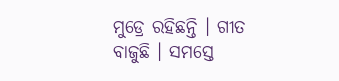ମୁଡ୍ରେ ରହିଛନ୍ତି । ଗୀତ ବାଜୁଛି । ସମସ୍ତେ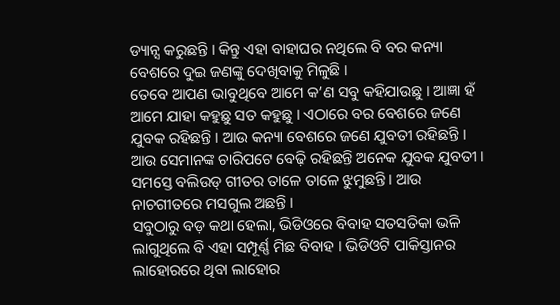ଡ୍ୟାନ୍ସ କରୁଛନ୍ତି । କିନ୍ତୁ ଏହା ବାହାଘର ନଥିଲେ ବି ବର କନ୍ୟା ବେଶରେ ଦୁଇ ଜଣଙ୍କୁ ଦେଖିବାକୁ ମିଳୁଛି ।
ତେବେ ଆପଣ ଭାବୁଥିବେ ଆମେ କ’ଣ ସବୁ କହିଯାଉଛୁ । ଆଜ୍ଞା ହଁ ଆମେ ଯାହା କହୁଛୁ ସତ କହୁଛୁ । ଏଠାରେ ବର ବେଶରେ ଜଣେ ଯୁବକ ରହିଛନ୍ତି । ଆଉ କନ୍ୟା ବେଶରେ ଜଣେ ଯୁବତୀ ରହିଛନ୍ତି । ଆଉ ସେମାନଙ୍କ ଚାରିପଟେ ବେଢ଼ି ରହିଛନ୍ତି ଅନେକ ଯୁବକ ଯୁବତୀ । ସମସ୍ତେ ବଲିଉଡ୍ ଗୀତର ତାଳେ ତାଳେ ଝୁମୁଛନ୍ତି । ଆଉ ନାଚଗୀତରେ ମସଗୁଲ ଅଛନ୍ତି ।
ସବୁଠାରୁ ବଡ଼ କଥା ହେଲା, ଭିଡିଓରେ ବିବାହ ସତସତିକା ଭଳି ଲାଗୁଥିଲେ ବି ଏହା ସମ୍ପୂର୍ଣ୍ଣ ମିଛ ବିବାହ । ଭିଡିଓଟି ପାକିସ୍ତାନର ଲାହୋରରେ ଥିବା ଲାହୋର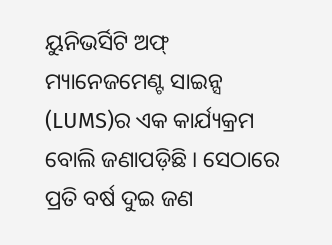ୟୁନିଭର୍ସିଟି ଅଫ୍ ମ୍ୟାନେଜମେଣ୍ଟ ସାଇନ୍ସ (LUMS)ର ଏକ କାର୍ଯ୍ୟକ୍ରମ ବୋଲି ଜଣାପଡ଼ିଛି । ସେଠାରେ ପ୍ରତି ବର୍ଷ ଦୁଇ ଜଣ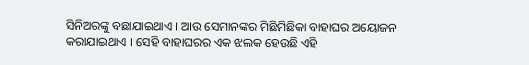ସିନିଅରଙ୍କୁ ବଛାଯାଇଥାଏ । ଆଉ ସେମାନଙ୍କର ମିଛିମିଛିକା ବାହାଘର ଅୟୋଜନ କରାଯାଇଥାଏ । ସେହି ବାହାଘରର ଏକ ଝଲକ ହେଉଛି ଏହି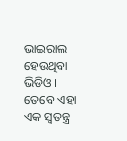ଭାଇରାଲ ହେଉଥିବା ଭିଡିଓ ।
ତେବେ ଏହା ଏକ ସ୍ୱତନ୍ତ୍ର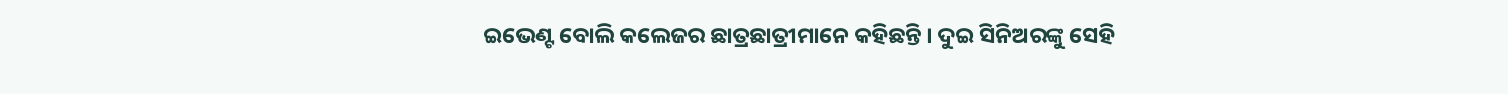ଇଭେଣ୍ଟ ବୋଲି କଲେଜର ଛାତ୍ରଛାତ୍ରୀମାନେ କହିଛନ୍ତି । ଦୁଇ ସିନିଅରଙ୍କୁ ସେହି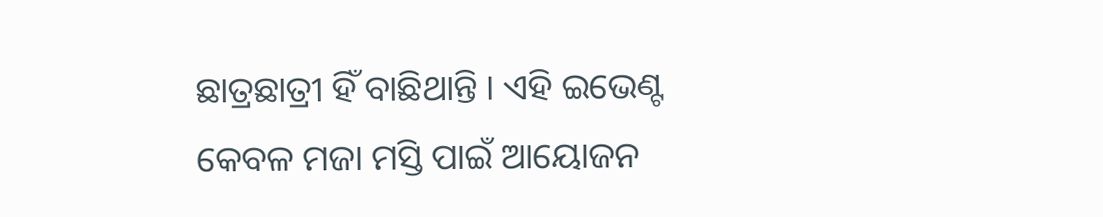ଛାତ୍ରଛାତ୍ରୀ ହିଁ ବାଛିଥାନ୍ତି । ଏହି ଇଭେଣ୍ଟ କେବଳ ମଜା ମସ୍ତି ପାଇଁ ଆୟୋଜନ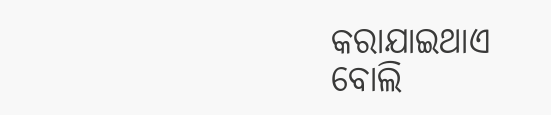କରାଯାଇଥାଏ ବୋଲି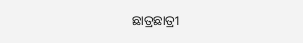ଛାତ୍ରଛାତ୍ରୀ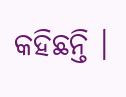କହିଛନ୍ତି ।